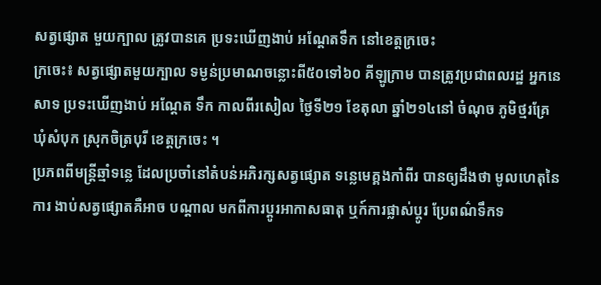សត្វផ្សោត មួយក្បាល ត្រូវបានគេ ប្រទះឃើញងាប់ អណ្តែតទឹក នៅខេត្តក្រចេះ
ក្រចេះ៖ សត្វផ្សោតមួយក្បាល ទម្ងន់ប្រមាណចន្លោះពី៥០ទៅ៦០ គីឡូក្រាម បានត្រូវប្រជាពលរដ្ឋ អ្នកនេសាទ ប្រទះឃើញងាប់ អណ្តែត ទឹក កាលពីរសៀល ថ្ងៃទី២១ ខែតុលា ឆ្នាំ២១៤នៅ ចំណុច ភូមិថ្មរគ្រែ ឃុំសំបុក ស្រុកចិត្របុរី ខេត្តក្រចេះ ។
ប្រភពពីមន្ត្រីឆ្មាំទន្លេ ដែលប្រចាំនៅតំបន់អភិរក្សសត្វផ្សោត ទន្លេមេគ្គងកាំពីរ បានឲ្យដឹងថា មូលហេតុនៃការ ងាប់សត្វផ្សោតគឺអាច បណ្តាល មកពីការប្តូរអាកាសធាតុ ឬក៍ការផ្លាស់ប្តូរ ប្រែពណ៌ទឹកទ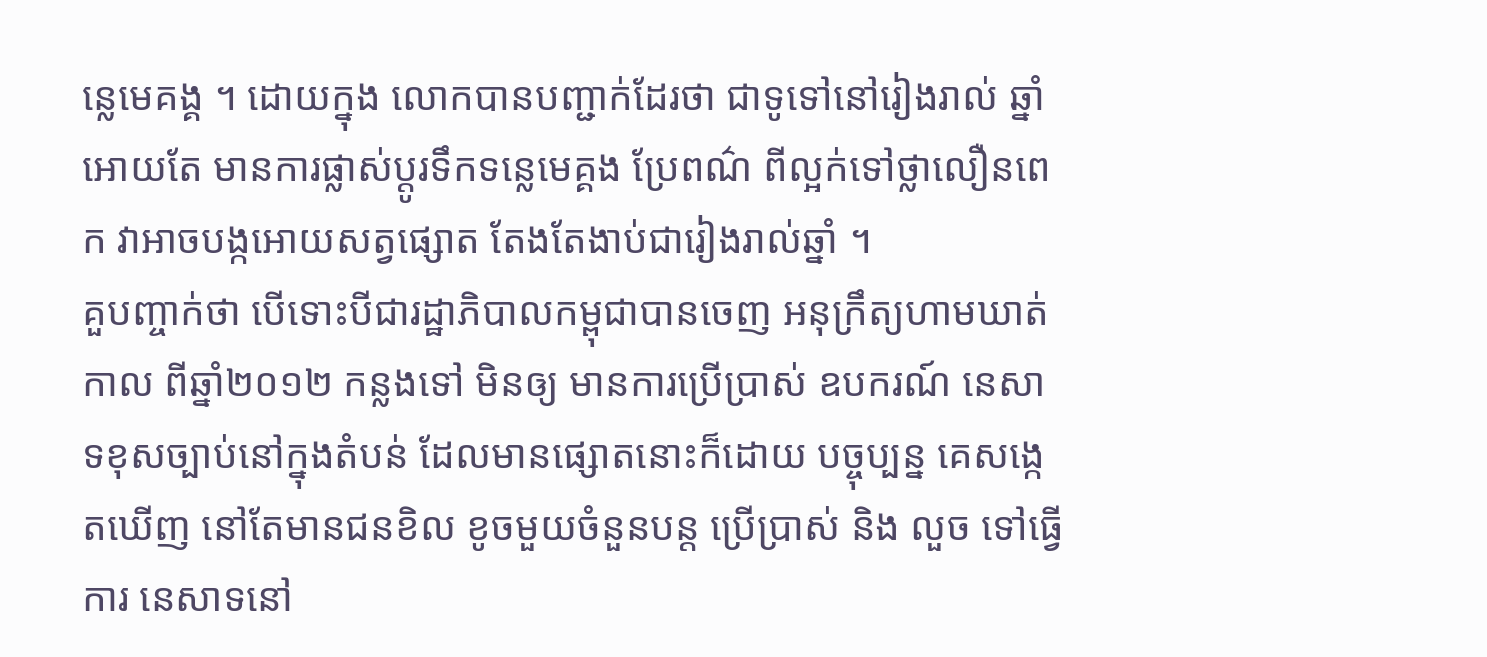ន្លេមេគង្គ ។ ដោយក្នុង លោកបានបញ្ជាក់ដែរថា ជាទូទៅនៅរៀងរាល់ ឆ្នាំអោយតែ មានការផ្លាស់ប្តូរទឹកទន្លេមេគ្គង ប្រែពណ៌ ពីល្អក់ទៅថ្លាលឿនពេក វាអាចបង្កអោយសត្វផ្សោត តែងតែងាប់ជារៀងរាល់ឆ្នាំ ។
គួបញ្ចាក់ថា បើទោះបីជារដ្ឋាភិបាលកម្ពុជាបានចេញ អនុក្រឹត្យហាមឃាត់កាល ពីឆ្នាំ២០១២ កន្លងទៅ មិនឲ្យ មានការប្រើប្រាស់ ឧបករណ៍ នេសាទខុសច្បាប់នៅក្នុងតំបន់ ដែលមានផ្សោតនោះក៏ដោយ បច្ចុប្បន្ន គេសង្កេតឃើញ នៅតែមានជនខិល ខូចមួយចំនួនបន្ត ប្រើប្រាស់ និង លួច ទៅធ្វើការ នេសាទនៅ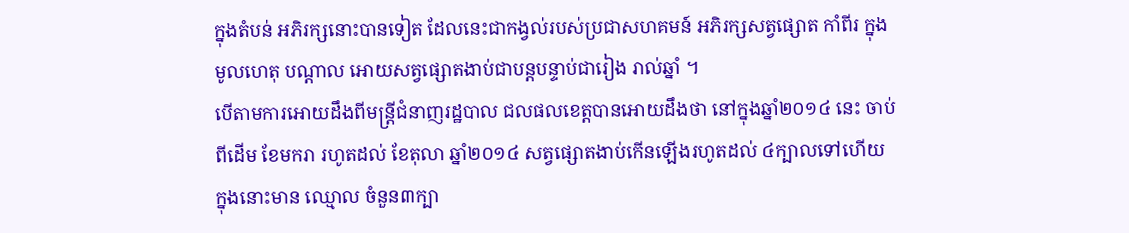ក្នុងតំបន់ អភិរក្សនោះបានទៀត ដែលនេះជាកង្វល់របស់ប្រជាសហគមន៍ អភិរក្សសត្វផ្សោត កាំពីរ ក្នុងមូលហេតុ បណ្តាល អោយសត្វផ្សោតងាប់ជាបន្តបន្ទាប់ជារៀង រាល់ឆ្នាំ ។
បើតាមការអោយដឹងពីមន្ត្រីជំនាញរដ្ឋបាល ជលផលខេត្តបានអោយដឹងថា នៅក្នុងឆ្នាំ២០១៤ នេះ ចាប់ពីដើម ខែមករា រហូតដល់ ខែតុលា ឆ្នាំ២០១៤ សត្វផ្សោតងាប់កើនឡើងរហូតដល់ ៤ក្បាលទៅហើយ ក្នុងនោះមាន ឈ្មោល ចំនួន៣ក្បា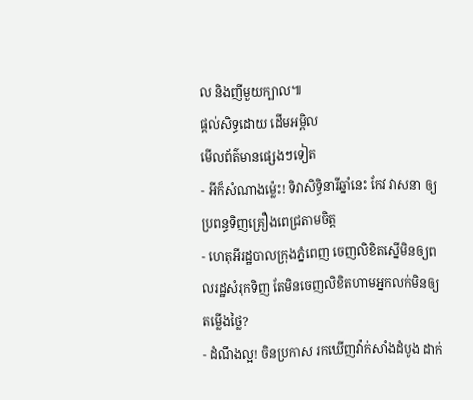ល និងញីមួយក្បាល៕
ផ្តល់សិទ្ធដោយ ដើមអម្ពិល
មើលព័ត៌មានផ្សេងៗទៀត
- អីក៏សំណាងម្ល៉េះ! ទិវាសិទ្ធិនារីឆ្នាំនេះ កែវ វាសនា ឲ្យប្រពន្ធទិញគ្រឿងពេជ្រតាមចិត្ត
- ហេតុអីរដ្ឋបាលក្រុងភ្នំពេញ ចេញលិខិតស្នើមិនឲ្យពលរដ្ឋសំរុកទិញ តែមិនចេញលិខិតហាមអ្នកលក់មិនឲ្យតម្លើងថ្លៃ?
- ដំណឹងល្អ! ចិនប្រកាស រកឃើញវ៉ាក់សាំងដំបូង ដាក់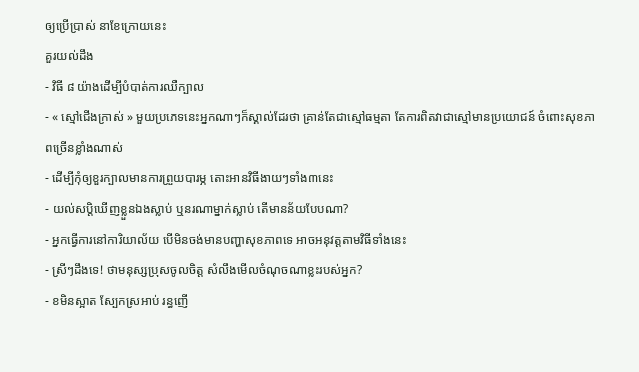ឲ្យប្រើប្រាស់ នាខែក្រោយនេះ
គួរយល់ដឹង
- វិធី ៨ យ៉ាងដើម្បីបំបាត់ការឈឺក្បាល
- « ស្មៅជើងក្រាស់ » មួយប្រភេទនេះអ្នកណាៗក៏ស្គាល់ដែរថា គ្រាន់តែជាស្មៅធម្មតា តែការពិតវាជាស្មៅមានប្រយោជន៍ ចំពោះសុខភាពច្រើនខ្លាំងណាស់
- ដើម្បីកុំឲ្យខួរក្បាលមានការព្រួយបារម្ភ តោះអានវិធីងាយៗទាំង៣នេះ
- យល់សប្តិឃើញខ្លួនឯងស្លាប់ ឬនរណាម្នាក់ស្លាប់ តើមានន័យបែបណា?
- អ្នកធ្វើការនៅការិយាល័យ បើមិនចង់មានបញ្ហាសុខភាពទេ អាចអនុវត្តតាមវិធីទាំងនេះ
- ស្រីៗដឹងទេ! ថាមនុស្សប្រុសចូលចិត្ត សំលឹងមើលចំណុចណាខ្លះរបស់អ្នក?
- ខមិនស្អាត ស្បែកស្រអាប់ រន្ធញើ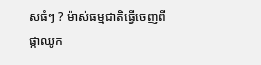សធំៗ ? ម៉ាស់ធម្មជាតិធ្វើចេញពីផ្កាឈូក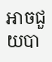អាចជួយបា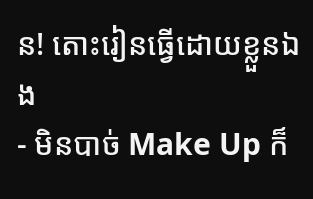ន! តោះរៀនធ្វើដោយខ្លួនឯង
- មិនបាច់ Make Up ក៏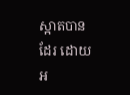ស្អាតបានដែរ ដោយអ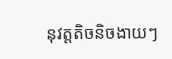នុវត្តតិចនិចងាយៗ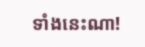ទាំងនេះណា!